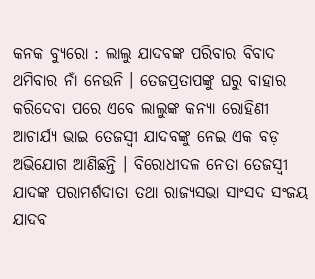କନକ ବ୍ୟୁରୋ : ଲାଲୁ ଯାଦବଙ୍କ ପରିବାର ବିବାଦ ଥମିବାର ନାଁ ନେଉନି । ତେଜପ୍ରତାପଙ୍କୁ ଘରୁ ବାହାର କରିଦେବା ପରେ ଏବେ ଲାଲୁଙ୍କ କନ୍ୟା ରୋହିଣୀ ଆଚାର୍ଯ୍ୟ ଭାଇ ତେଜସ୍ୱୀ ଯାଦବଙ୍କୁ ନେଇ ଏକ ବଡ଼ ଅଭିଯୋଗ ଆଣିଛନ୍ତି । ବିରୋଧୀଦଳ ନେତା ତେଜସ୍ୱୀ ଯାଦଙ୍କ ପରାମର୍ଶଦାତା ତଥା ରାଜ୍ୟସଭା ସାଂସଦ ସଂଜୟ ଯାଦବ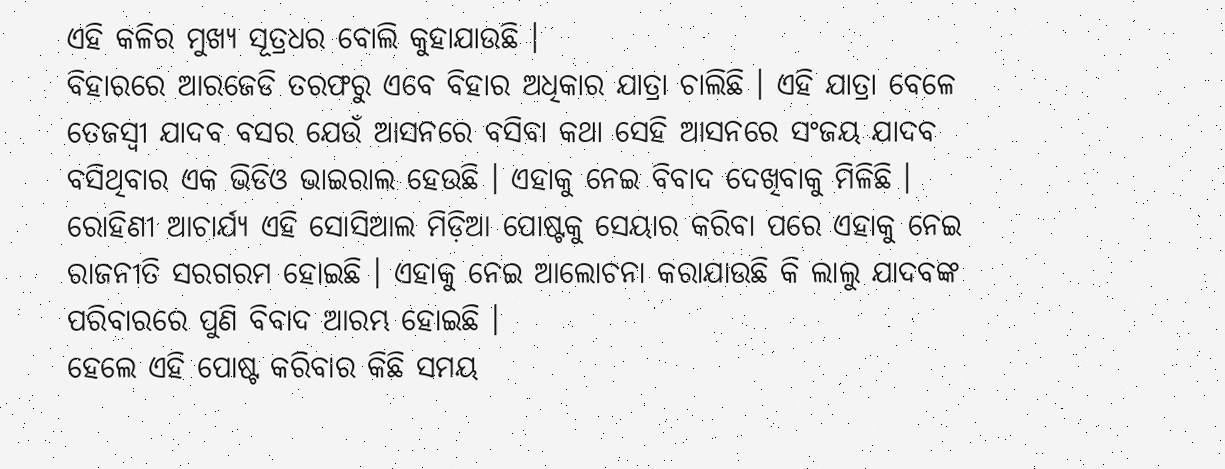ଏହି କଳିର ମୁଖ୍ୟ ସୂତ୍ରଧର ବୋଲି କୁହାଯାଉଛି ।
ବିହାରରେ ଆରଜେଡି ତରଫରୁ ଏବେ ବିହାର ଅଧିକାର ଯାତ୍ରା ଚାଲିଛି । ଏହି ଯାତ୍ରା ବେଳେ ତେଜସ୍ୱୀ ଯାଦବ ବସର ଯେଉଁ ଆସନରେ ବସିବା କଥା ସେହି ଆସନରେ ସଂଜୟ ଯାଦବ ବସିଥିବାର ଏକ ଭିଡିଓ ଭାଇରାଲ ହେଉଛି । ଏହାକୁ ନେଇ ବିବାଦ ଦେଖିବାକୁ ମିଳିଛି । ରୋହିଣୀ ଆଚାର୍ଯ୍ୟ ଏହି ସୋସିଆଲ ମିଡ଼ିଆ ପୋଷ୍ଟକୁ ସେୟାର କରିବା ପରେ ଏହାକୁ ନେଇ ରାଜନୀତି ସରଗରମ ହୋଇଛି । ଏହାକୁ ନେଇ ଆଲୋଚନା କରାଯାଉଛି କି ଲାଲୁ ଯାଦବଙ୍କ ପରିବାରରେ ପୁଣି ବିବାଦ ଆରମ୍ଭ ହୋଇଛି ।
ହେଲେ ଏହି ପୋଷ୍ଟ କରିବାର କିଛି ସମୟ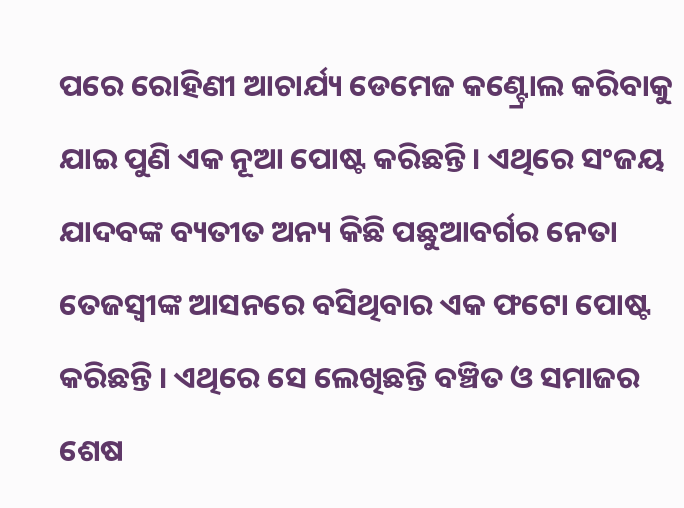ପରେ ରୋହିଣୀ ଆଚାର୍ଯ୍ୟ ଡେମେଜ କଣ୍ଟ୍ରୋଲ କରିବାକୁ ଯାଇ ପୁଣି ଏକ ନୂଆ ପୋଷ୍ଟ କରିଛନ୍ତି । ଏଥିରେ ସଂଜୟ ଯାଦବଙ୍କ ବ୍ୟତୀତ ଅନ୍ୟ କିଛି ପଛୁଆବର୍ଗର ନେତା ତେଜସ୍ୱୀଙ୍କ ଆସନରେ ବସିଥିବାର ଏକ ଫଟୋ ପୋଷ୍ଟ କରିଛନ୍ତି । ଏଥିରେ ସେ ଲେଖିଛନ୍ତି ବଞ୍ଚିତ ଓ ସମାଜର ଶେଷ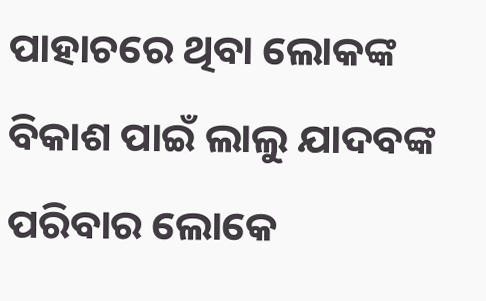ପାହାଚରେ ଥିବା ଲୋକଙ୍କ ବିକାଶ ପାଇଁ ଲାଲୁ ଯାଦବଙ୍କ ପରିବାର ଲୋକେ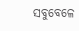ସବୁବେଳେ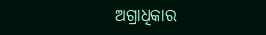ଅଗ୍ରାଧିକାର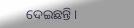ଦେଇଛନ୍ତି ।